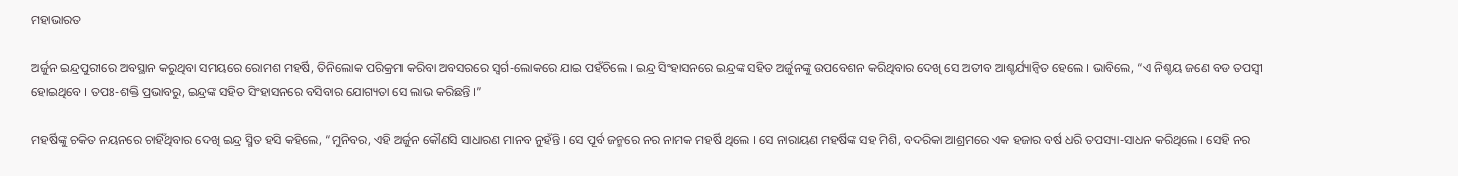ମହାଭାରତ

ଅର୍ଜୁନ ଇନ୍ଦ୍ରପୁରୀରେ ଅବସ୍ଥାନ କରୁଥିବା ସମୟରେ ରୋମଶ ମହର୍ଷି, ତିନିଲୋକ ପରିକ୍ରମା କରିବା ଅବସରରେ ସ୍ୱର୍ଗ-ଲୋକରେ ଯାଇ ପହଁଚିଲେ । ଇନ୍ଦ୍ର ସିଂହାସନରେ ଇନ୍ଦ୍ରଙ୍କ ସହିତ ଅର୍ଜୁନଙ୍କୁ ଉପବେଶନ କରିଥିବାର ଦେଖି ସେ ଅତୀବ ଆଶ୍ଚର୍ଯ୍ୟାନ୍ୱିତ ହେଲେ । ଭାବିଲେ, “ଏ ନିଶ୍ଚୟ ଜଣେ ବଡ ତପସ୍ୱୀ ହୋଇଥିବେ । ତପଃ-ଶକ୍ତି ପ୍ରଭାବରୁ, ଇନ୍ଦ୍ରଙ୍କ ସହିତ ସିଂହାସନରେ ବସିବାର ଯୋଗ୍ୟତା ସେ ଲାଭ କରିଛନ୍ତି ।”

ମହର୍ଷିଙ୍କୁ ଚକିତ ନୟନରେ ଚାହିଁଥିବାର ଦେଖି ଇନ୍ଦ୍ର ସ୍ମିତ ହସି କହିଲେ, “ମୁନିବର, ଏହି ଅର୍ଜୁନ କୌଣସି ସାଧାରଣ ମାନବ ନୁହଁନ୍ତି । ସେ ପୂର୍ବ ଜନ୍ମରେ ନର ନାମକ ମହର୍ଷି ଥିଲେ । ସେ ନାରାୟଣ ମହର୍ଷିଙ୍କ ସହ ମିଶି, ବଦରିକା ଆଶ୍ରମରେ ଏକ ହଜାର ବର୍ଷ ଧରି ତପସ୍ୟା-ସାଧନ କରିଥିଲେ । ସେହି ନର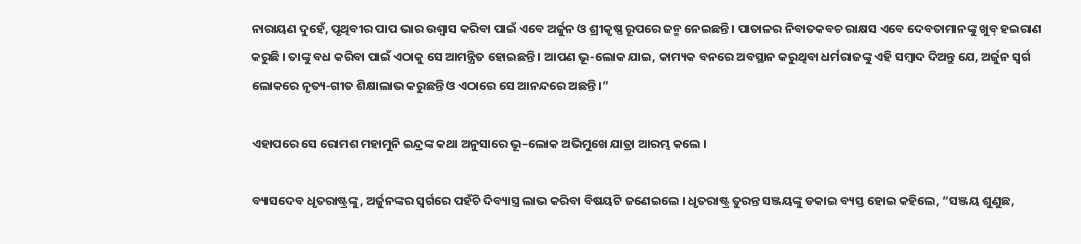ନାରାୟଣ ଦୁହେଁ, ପୃଥିବୀର ପାପ ଭାର ଉଶ୍ୱାସ କରିବା ପାଇଁ ଏବେ ଅର୍ଜୁନ ଓ ଶ୍ରୀକୃଷ୍ଣ ରୂପରେ ଜନ୍ମ ନେଇଛନ୍ତି । ପାତାଳର ନିବାତକବଚ ରାକ୍ଷସ ଏବେ ଦେବତାମାନଙ୍କୁ ଖୁବ୍ ହଇରାଣ କରୁଛି । ତାଙ୍କୁ ବଧ କରିବା ପାଇଁ ଏଠାକୁ ସେ ଆମନ୍ତ୍ରିତ ହୋଇଛନ୍ତି । ଆପଣ ଭୂ-ଲୋକ ଯାଇ, କାମ୍ୟକ ବନରେ ଅବସ୍ଥାନ କରୁଥିବା ଧର୍ମରାଜଙ୍କୁ ଏହି ସମ୍ବାଦ ଦିଅନ୍ତୁ ଯେ, ଅର୍ଜୁନ ସ୍ୱର୍ଗ ଲୋକରେ ନୃତ୍ୟ-ଗୀତ ଶିକ୍ଷାଲାଭ କରୁଛନ୍ତି ଓ ଏଠାରେ ସେ ଆନନ୍ଦରେ ଅଛନ୍ତି ।”

ଏହାପରେ ସେ ରୋମଶ ମହାମୁନି ଇନ୍ଦ୍ରଙ୍କ କଥା ଅନୁସାରେ ଭୂ–ଲୋକ ଅଭିମୁଖେ ଯାତ୍ରା ଆରମ୍ଭ କଲେ ।

ବ୍ୟାସଦେବ ଧୃତରାଷ୍ଟ୍ରଙ୍କୁ, ଅର୍ଜୁନଙ୍କର ସ୍ୱର୍ଗରେ ପହଁଚି ଦିବ୍ୟାସ୍ତ୍ର ଲାଭ କରିବା ବିଷୟଟି ଜଣେଇଲେ । ଧୃତରାଷ୍ଟ୍ର ତୁରନ୍ତ ସଞ୍ଜୟଙ୍କୁ ଡକାଇ ବ୍ୟସ୍ତ ହୋଇ କହିଲେ, “ସଞ୍ଜୟ ଶୁଣୁଛ,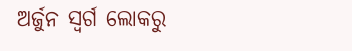ଅର୍ଜୁନ ସ୍ୱର୍ଗ ଲୋକରୁ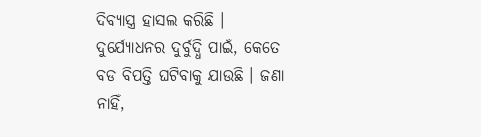ଦିବ୍ୟାସ୍ତ୍ର ହାସଲ କରିଛି । ଦୁର୍ଯ୍ୟୋଧନର ଦୁର୍ବୁଦ୍ଧି ପାଇଁ, କେତେ ବଡ ବିପତ୍ତି ଘଟିବାକୁ ଯାଉଛି । ଜଣା ନାହିଁ,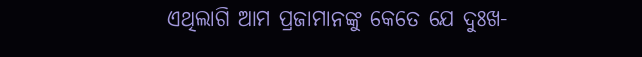ଏଥିଲାଗି ଆମ ପ୍ରଜାମାନଙ୍କୁ କେତେ ଯେ ଦୁଃଖ-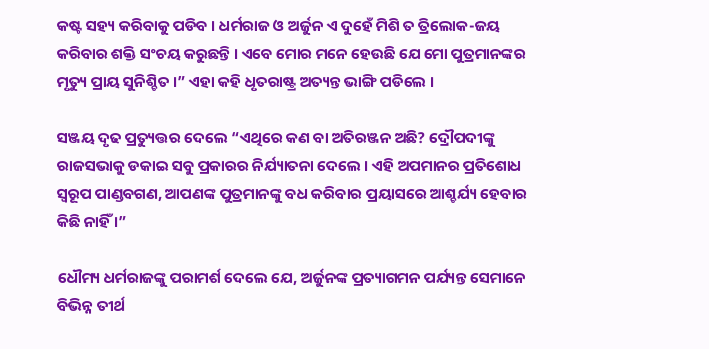କଷ୍ଟ ସହ୍ୟ କରିବାକୁ ପଡିବ । ଧର୍ମରାଜ ଓ ଅର୍ଜୁନ ଏ ଦୁହେଁ ମିଶି ତ ତ୍ରିଲୋକ-ଜୟ କରିବାର ଶକ୍ତି ସଂଚୟ କରୁଛନ୍ତି । ଏବେ ମୋର ମନେ ହେଉଛି ଯେ ମୋ ପୁତ୍ରମାନଙ୍କର ମୃତ୍ୟୁ ପ୍ରାୟ ସୁନିଶ୍ଚିତ ।” ଏହା କହି ଧୃତରାଷ୍ଟ୍ର ଅତ୍ୟନ୍ତ ଭାଙ୍ଗି ପଡିଲେ ।

ସଞ୍ଜୟ ଦୃଢ ପ୍ରତ୍ୟୁତ୍ତର ଦେଲେ “ଏଥିରେ କଣ ବା ଅତିରଞ୍ଜନ ଅଛି? ଦ୍ରୌପଦୀଙ୍କୁ ରାଜସଭାକୁ ଡକାଇ ସବୁ ପ୍ରକାରର ନିର୍ଯ୍ୟାତନା ଦେଲେ । ଏହି ଅପମାନର ପ୍ରତିଶୋଧ ସ୍ୱରୂପ ପାଣ୍ଡବଗଣ, ଆପଣଙ୍କ ପୁତ୍ରମାନଙ୍କୁ ବଧ କରିବାର ପ୍ରୟାସରେ ଆଶ୍ଚର୍ଯ୍ୟ ହେବାର କିଛି ନାହିଁ ।”

ଧୌମ୍ୟ ଧର୍ମରାଜଙ୍କୁ ପରାମର୍ଶ ଦେଲେ ଯେ, ଅର୍ଜୁନଙ୍କ ପ୍ରତ୍ୟାଗମନ ପର୍ଯ୍ୟନ୍ତ ସେମାନେ ବିଭିନ୍ନ ତୀର୍ଥ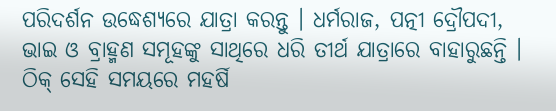ପରିଦର୍ଶନ ଉଦ୍ଧେଶ୍ୟରେ ଯାତ୍ରା କରନ୍ତୁ । ଧର୍ମରାଜ, ପତ୍ନୀ ଦ୍ରୌପଦୀ, ଭାଇ ଓ ବ୍ରାହ୍ମଣ ସମୂହଙ୍କୁ ସାଥିରେ ଧରି ତୀର୍ଥ ଯାତ୍ରାରେ ବାହାରୁଛନ୍ତି । ଠିକ୍ ସେହି ସମୟରେ ମହର୍ଷି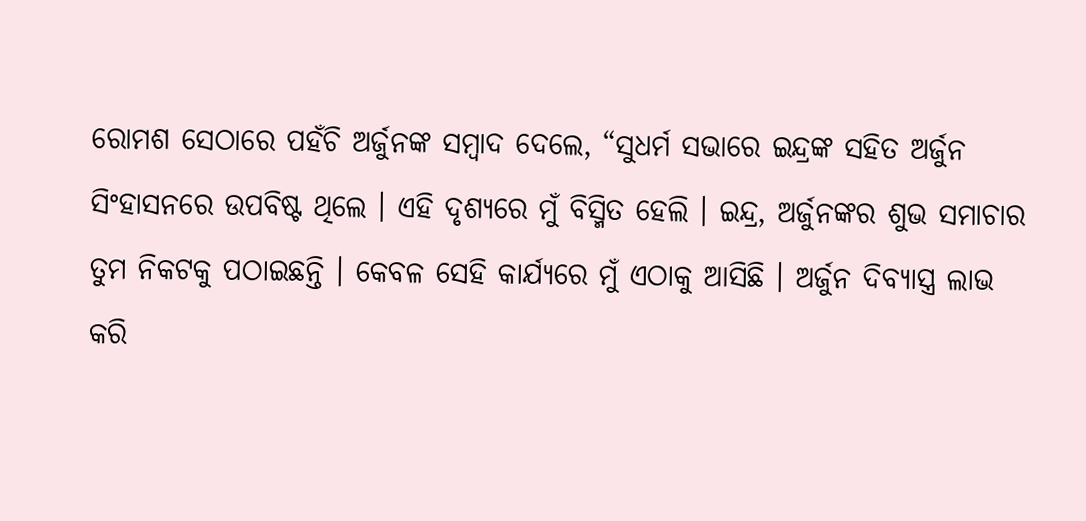ରୋମଶ ସେଠାରେ ପହଁଚି ଅର୍ଜୁନଙ୍କ ସମ୍ବାଦ ଦେଲେ, “ସୁଧର୍ମ ସଭାରେ ଇନ୍ଦ୍ରଙ୍କ ସହିତ ଅର୍ଜୁନ ସିଂହାସନରେ ଉପବିଷ୍ଟ ଥିଲେ । ଏହି ଦୃଶ୍ୟରେ ମୁଁ ବିସ୍ମିତ ହେଲି । ଇନ୍ଦ୍ର, ଅର୍ଜୁନଙ୍କର ଶୁଭ ସମାଚାର ତୁମ ନିକଟକୁ ପଠାଇଛନ୍ତି । କେବଳ ସେହି କାର୍ଯ୍ୟରେ ମୁଁ ଏଠାକୁ ଆସିଛି । ଅର୍ଜୁନ ଦିବ୍ୟାସ୍ତ୍ର ଲାଭ କରି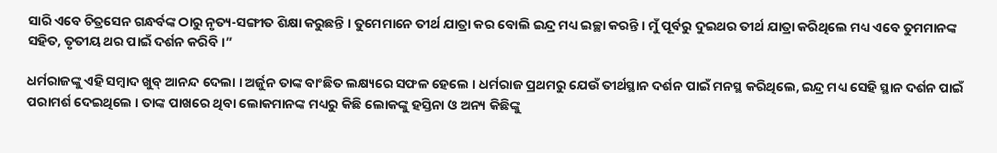ସାରି ଏବେ ଚିତ୍ରସେନ ଗନ୍ଧର୍ବଙ୍କ ଠାରୁ ନୃତ୍ୟ-ସଙ୍ଗୀତ ଶିକ୍ଷା କରୁଛନ୍ତି । ତୁମେମାନେ ତୀର୍ଥ ଯାତ୍ରା କର ବୋଲି ଇନ୍ଦ୍ର ମଧ୍ୟ ଇଚ୍ଛା କରନ୍ତି । ମୁଁ ପୂର୍ବରୁ ଦୁଇଥର ତୀର୍ଥ ଯାତ୍ରା କରିଥିଲେ ମଧ୍ୟ ଏବେ ତୁମମାନଙ୍କ ସହିତ, ତୃତୀୟ ଥର ପାଇଁ ଦର୍ଶନ କରିବି ।”

ଧର୍ମରାଜଙ୍କୁ ଏହି ସମ୍ବାଦ ଖୁବ୍ ଆନନ୍ଦ ଦେଲା । ଅର୍ଜୁନ ତାଙ୍କ ବାଂଛିତ ଲକ୍ଷ୍ୟରେ ସଫଳ ହେଲେ । ଧର୍ମରାଜ ପ୍ରଥମରୁ ଯେଉଁ ତୀର୍ଥସ୍ଥାନ ଦର୍ଶନ ପାଇଁ ମନସ୍ଥ କରିଥିଲେ, ଇନ୍ଦ୍ର ମଧ୍ୟ ସେହି ସ୍ଥାନ ଦର୍ଶନ ପାଇଁ ପରାମର୍ଶ ଦେଇଥିଲେ । ତାଙ୍କ ପାଖରେ ଥିବା ଲୋକମାନଙ୍କ ମଧ୍ୟରୁ କିଛି ଲୋକଙ୍କୁ ହସ୍ତିନା ଓ ଅନ୍ୟ କିଛିଙ୍କୁ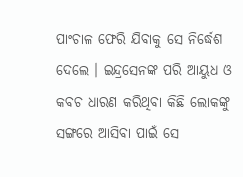ପାଂଚାଳ ଫେରି ଯିବାକୁ ସେ ନିର୍ଦ୍ଧେଶ ଦେଲେ । ଇନ୍ଦ୍ରସେନଙ୍କ ପରି ଆୟୁଧ ଓ କବଚ ଧାରଣ କରିଥିବା କିଛି ଲୋକଙ୍କୁ ସଙ୍ଗରେ ଆସିବା ପାଇଁ ସେ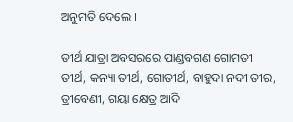ଅନୁମତି ଦେଲେ ।

ତୀର୍ଥ ଯାତ୍ରା ଅବସରରେ ପାଣ୍ଡବଗଣ ଗୋମତୀ ତୀର୍ଥ, କନ୍ୟା ତୀର୍ଥ, ଗୋତୀର୍ଥ, ବାହୁଦା ନଦୀ ତୀର, ତ୍ରୀବେଣୀ, ଗୟା କ୍ଷେତ୍ର ଆଦି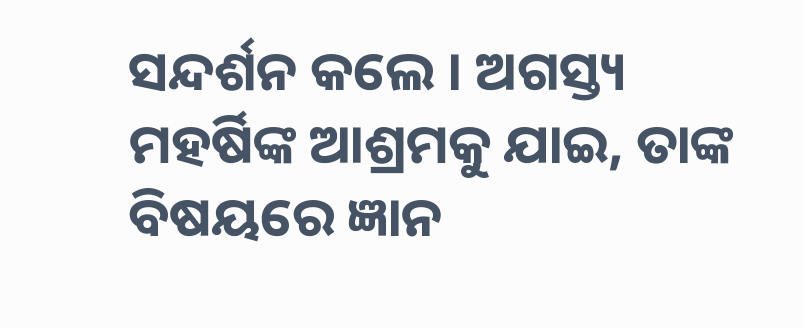ସନ୍ଦର୍ଶନ କଲେ । ଅଗସ୍ତ୍ୟ ମହର୍ଷିଙ୍କ ଆଶ୍ରମକୁ ଯାଇ, ତାଙ୍କ ବିଷୟରେ ଜ୍ଞାନ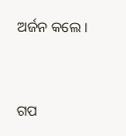ଅର୍ଜନ କଲେ ।


ଗପ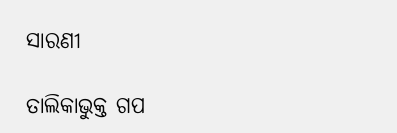ସାରଣୀ

ତାଲିକାଭୁକ୍ତ ଗପ